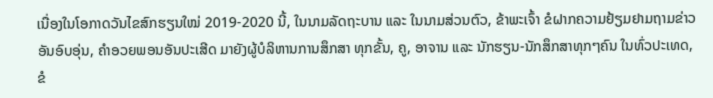ເນື່ອງໃນໂອກາດວັນໄຂສົກຮຽນໃໝ່ 2019-2020 ນີ້, ໃນນາມລັດຖະບານ ແລະ ໃນນາມສ່ວນຕົວ, ຂ້າພະເຈົ້າ ຂໍຝາກຄວາມຢ້ຽມຢາມຖາມຂ່າວ ອັນອົບອຸ່ນ, ຄຳອວຍພອນອັນປະເສີດ ມາຍັງຜູ້ບໍລິຫານການສຶກສາ ທຸກຂັ້ນ, ຄູ, ອາຈານ ແລະ ນັກຮຽນ-ນັກສຶກສາທຸກໆຄົນ ໃນທົ່ວປະເທດ, ຂໍ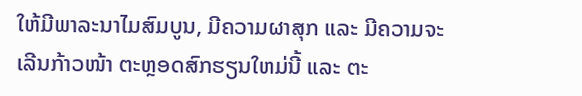ໃຫ້ມີພາລະນາໄມສົມບູນ, ມີຄວາມຜາສຸກ ແລະ ມີຄວາມຈະເລີນກ້າວໜ້າ ຕະຫຼອດສົກຮຽນໃຫມ່ນີ້ ແລະ ຕະ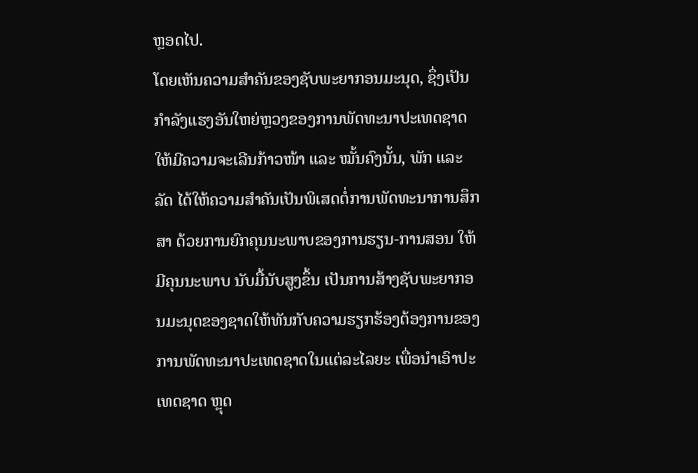ຫຼອດໄປ.
ໂດຍເຫັນຄວາມສຳຄັນຂອງຊັບພະຍາກອນມະນຸດ, ຊຶ່ງເປັນກຳລັງແຮງອັນໃຫຍ່ຫຼວງຂອງການພັດທະນາປະເທດຊາດ ໃຫ້ມີຄວາມຈະເລີນກ້າວໜ້າ ແລະ ໝັ້ນຄົງນັ້ນ, ພັກ ແລະ ລັດ ໄດ້ໃຫ້ຄວາມສຳຄັນເປັນພິເສດຕໍ່ການພັດທະນາການສຶກສາ ດ້ວຍການຍົກຄຸນນະພາບຂອງການຮຽນ-ການສອນ ໃຫ້ມີຄຸນນະພາບ ນັບມື້ນັບສູງຂຶ້ນ ເປັນການສ້າງຊັບພະຍາກອນມະນຸດຂອງຊາດໃຫ້ທັນກັບຄວາມຮຽກຮ້ອງຕ້ອງການຂອງການພັດທະນາປະເທດຊາດໃນແຕ່ລະໄລຍະ ເພື່ອນໍາເອົາປະເທດຊາດ ຫຼຸດ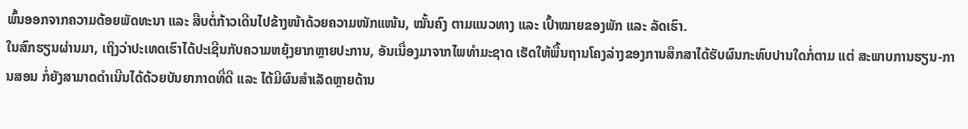ພົ້ນອອກຈາກຄວາມດ້ອຍພັດທະນາ ແລະ ສືບຕໍ່ກ້າວເດີນໄປຂ້າງໜ້າດ້ວຍຄວາມໜັກແໜ້ນ, ໝັ້ນຄົງ ຕາມແນວທາງ ແລະ ເປົ້າໝາຍຂອງພັກ ແລະ ລັດເຮົາ.
ໃນສົກຮຽນຜ່ານມາ, ເຖິງວ່າປະເທດເຮົາໄດ້ປະເຊີນກັບຄວາມຫຍຸ້ງຍາກຫຼາຍປະການ, ອັນເນື່ອງມາຈາກໄພທຳມະຊາດ ເຮັດໃຫ້ພື້ນຖານໂຄງລ່າງຂອງການສຶກສາໄດ້ຮັບຜົນກະທົບປານໃດກໍ່ຕາມ ແຕ່ ສະພາບການຮຽນ-ການສອນ ກໍ່ຍັງສາມາດດຳເນີນໄດ້ດ້ວຍບັນຍາກາດທີ່ດີ ແລະ ໄດ້ມີຜົນສຳເລັດຫຼາຍດ້ານ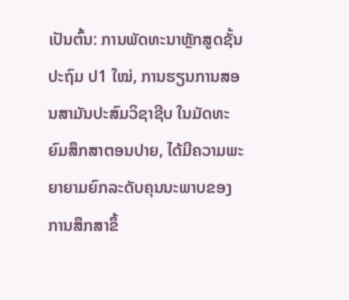ເປັນຕົ້ນ: ການພັດທະນາຫຼັກສູດຊັ້ນປະຖົມ ປ1 ໃໝ່, ການຮຽນການສອນສາມັນປະສົມວິຊາຊີບ ໃນມັດທະຍົມສຶກສາຕອນປາຍ, ໄດ້ມີຄວາມພະຍາຍາມຍົກລະດັບຄຸນນະພາບຂອງການສຶກສາຂຶ້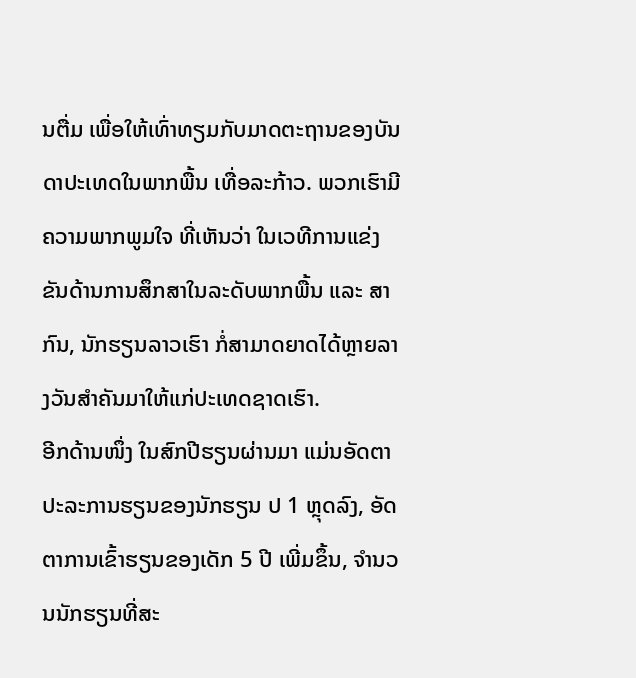ນຕື່ມ ເພື່ອໃຫ້ເທົ່າທຽມກັບມາດຕະຖານຂອງບັນດາປະເທດໃນພາກພື້ນ ເທື່ອລະກ້າວ. ພວກເຮົາມີຄວາມພາກພູມໃຈ ທີ່ເຫັນວ່າ ໃນເວທີການແຂ່ງຂັນດ້ານການສຶກສາໃນລະດັບພາກພື້ນ ແລະ ສາກົນ, ນັກຮຽນລາວເຮົາ ກໍ່ສາມາດຍາດໄດ້ຫຼາຍລາງວັນສໍາຄັນມາໃຫ້ແກ່ປະເທດຊາດເຮົາ.
ອີກດ້ານໜຶ່ງ ໃນສົກປີຮຽນຜ່ານມາ ແມ່ນອັດຕາປະລະການຮຽນຂອງນັກຮຽນ ປ 1 ຫຼຸດລົງ, ອັດຕາການເຂົ້າຮຽນຂອງເດັກ 5 ປີ ເພີ່ມຂຶ້ນ, ຈຳນວນນັກຮຽນທີ່ສະ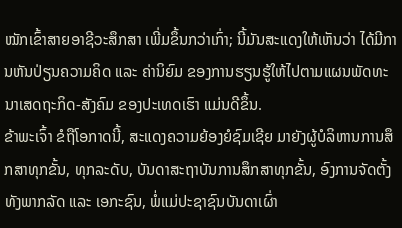ໝັກເຂົ້າສາຍອາຊີວະສຶກສາ ເພີ່ມຂຶ້ນກວ່າເກົ່າ; ນີ້ມັນສະແດງໃຫ້ເຫັນວ່າ ໄດ້ມີການຫັນປ່ຽນຄວາມຄິດ ແລະ ຄ່ານິຍົມ ຂອງການຮຽນຮູ້ໃຫ້ໄປຕາມແຜນພັດທະນາເສດຖະກິດ-ສັງຄົມ ຂອງປະເທດເຮົາ ແມ່ນດີຂຶ້ນ.
ຂ້າພະເຈົ້າ ຂໍຖືໂອກາດນີ້, ສະແດງຄວາມຍ້ອງຍໍຊົມເຊີຍ ມາຍັງຜູ້ບໍລິຫານການສຶກສາທຸກຂັ້ນ, ທຸກລະດັບ, ບັນດາສະຖາບັນການສຶກສາທຸກຂັ້ນ, ອົງການຈັດຕັ້ງ ທັງພາກລັດ ແລະ ເອກະຊົນ, ພໍ່ແມ່ປະຊາຊົນບັນດາເຜົ່າ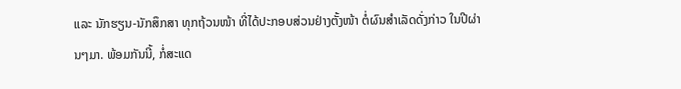ແລະ ນັກຮຽນ-ນັກສຶກສາ ທຸກຖ້ວນໜ້າ ທີ່ໄດ້ປະກອບສ່ວນຢ່າງຕັ້ງໜ້າ ຕໍ່ຜົນສໍາເລັດດັ່ງກ່າວ ໃນປີຜ່ານໆມາ. ພ້ອມກັນນີ້, ກໍ່ສະແດ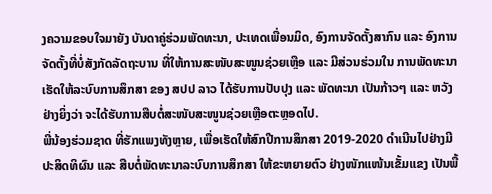ງຄວາມຂອບໃຈມາຍັງ ບັນດາຄູ່ຮ່ວມພັດທະນາ, ປະເທດເພື່ອນມິດ, ອົງການຈັດຕັ້ງສາກົນ ແລະ ອົງການຈັດຕັ້ງທີ່ບໍ່ສັງກັດລັດຖະບານ ທີ່ໃຫ້ການສະໜັບສະໜູນຊ່ວຍເຫຼືອ ແລະ ມີສ່ວນຮ່ວມໃນ ການພັດທະນາ ເຮັດໃຫ້ລະບົບການສຶກສາ ຂອງ ສປປ ລາວ ໄດ້ຮັບການປັບປຸງ ແລະ ພັດທະນາ ເປັນກ້າວໆ ແລະ ຫວັງຢ່າງຍິ່ງວ່າ ຈະໄດ້ຮັບການສືບຕໍ່ສະໜັບສະໜູນຊ່ວຍເຫຼືອຕະຫຼອດໄປ.
ພີ່ນ້ອງຮ່ວມຊາດ ທີ່ຮັກແພງທັງຫຼາຍ, ເພື່ອເຮັດໃຫ້ສົກປີການສຶກສາ 2019-2020 ດຳເນີນໄປຢ່າງມີປະສິດທິຜົນ ແລະ ສືບຕໍ່ພັດທະນາລະບົບການສຶກສາ ໃຫ້ຂະຫຍາຍຕົວ ຢ່າງໜັກແໜ້ນເຂັ້ມແຂງ ເປັນພື້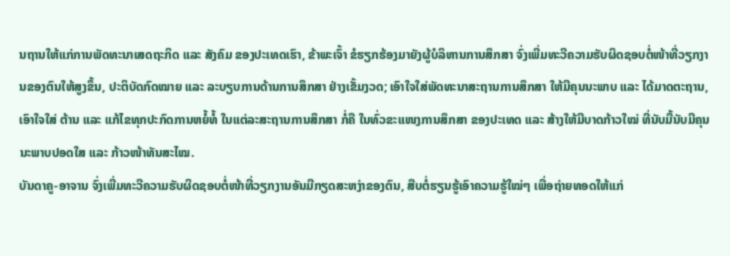ນຖານໃຫ້ແກ່ການພັດທະນາເສດຖະກິດ ແລະ ສັງຄົມ ຂອງປະເທດເຮົາ, ຂ້າພະເຈົ້າ ຂໍຮຽກຮ້ອງມາຍັງຜູ້ບໍລິຫານການສຶກສາ ຈົ່ງເພີ່ມທະວີຄວາມຮັບຜິດຊອບຕໍ່ໜ້າທີ່ວຽກງານຂອງຕົນໃຫ້ສູງຂຶ້ນ, ປະຕິບັດກົດໝາຍ ແລະ ລະບຽບການດ້ານການສຶກສາ ຢ່າງເຂັ້ມງວດ; ເອົາໃຈໃສ່ພັດທະນາສະຖານການສຶກສາ ໃຫ້ມີຄຸນນະພາບ ແລະ ໄດ້ມາດຕະຖານ, ເອົາໃຈໃສ່ ຕ້ານ ແລະ ແກ້ໄຂທຸກປະກົດການຫຍໍ້ທໍ້ ໃນແຕ່ລະສະຖານການສຶກສາ ກໍ່ຄື ໃນທົ່ວຂະແໜງການສຶກສາ ຂອງປະເທດ ແລະ ສ້າງໃຫ້ມີບາດກ້າວໃໝ່ ທີ່ນັບມື້ນັບມີຄຸນນະພາບປອດໃສ ແລະ ກ້າວໜ້າທັນສະໄໝ.
ບັນດາຄູ-ອາຈານ ຈົ່ງເພີ່ມທະວີຄວາມຮັບຜິດຊອບຕໍ່ໜ້າທີ່ວຽກງານອັນມີກຽດສະຫງ່າຂອງຕົນ, ສືບຕໍ່ຮຽນຮູ້ເອົາຄວາມຮູ້ໃໝ່ໆ ເພື່ອຖ່າຍທອດໃຫ້ແກ່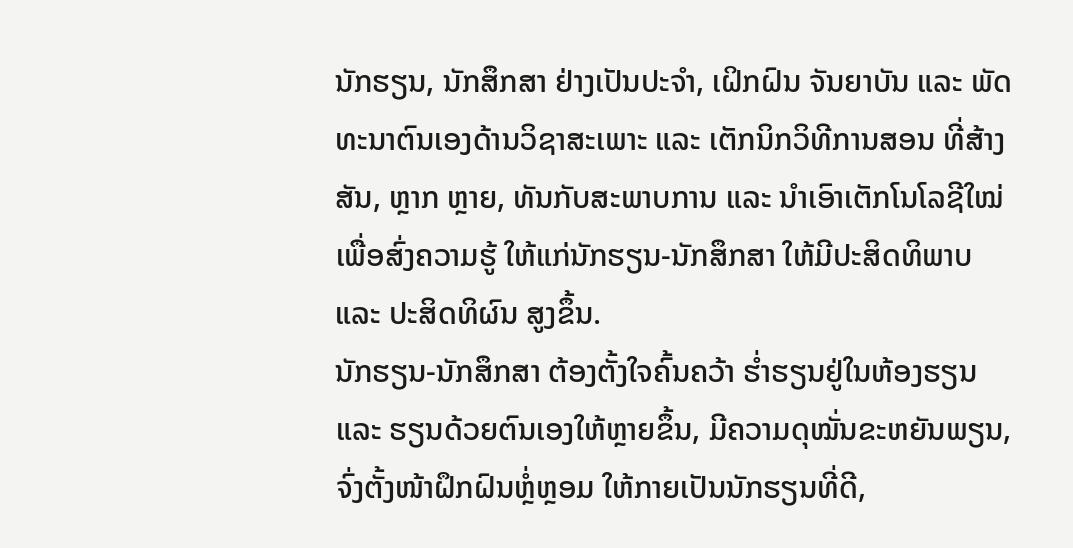ນັກຮຽນ, ນັກສຶກສາ ຢ່າງເປັນປະຈຳ, ເຝິກຝົນ ຈັນຍາບັນ ແລະ ພັດທະນາຕົນເອງດ້ານວິຊາສະເພາະ ແລະ ເຕັກນິກວິທີການສອນ ທີ່ສ້າງສັນ, ຫຼາກ ຫຼາຍ, ທັນກັບສະພາບການ ແລະ ນຳເອົາເຕັກໂນໂລຊີໃໝ່ ເພື່ອສົ່ງຄວາມຮູ້ ໃຫ້ແກ່ນັກຮຽນ-ນັກສຶກສາ ໃຫ້ມີປະສິດທິພາບ ແລະ ປະສິດທິຜົນ ສູງຂຶ້ນ.
ນັກຮຽນ-ນັກສຶກສາ ຕ້ອງຕັ້ງໃຈຄົ້ນຄວ້າ ຮ່ຳຮຽນຢູ່ໃນຫ້ອງຮຽນ ແລະ ຮຽນດ້ວຍຕົນເອງໃຫ້ຫຼາຍຂຶ້ນ, ມີຄວາມດຸໝັ່ນຂະຫຍັນພຽນ, ຈົ່ງຕັ້ງໜ້າຝຶກຝົນຫຼໍ່ຫຼອມ ໃຫ້ກາຍເປັນນັກຮຽນທີ່ດີ,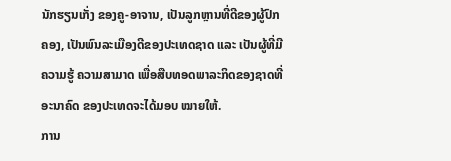ນັກຮຽນເກັ່ງ ຂອງຄູ-ອາຈານ, ເປັນລູກຫຼານທີ່ດີຂອງຜູ້ປົກຄອງ, ເປັນພົນລະເມືອງດີຂອງປະເທດຊາດ ແລະ ເປັນຜູ້ທີ່ມີຄວາມຮູ້ ຄວາມສາມາດ ເພື່ອສືບທອດພາລະກິດຂອງຊາດທີ່ອະນາຄົດ ຂອງປະເທດຈະໄດ້ມອບ ໝາຍໃຫ້.
ການ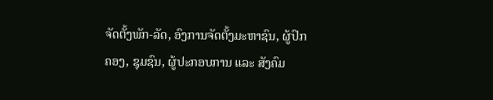ຈັດຕັ້ງພັກ-ລັດ, ອົງການຈັດຕັ້ງມະຫາຊົນ, ຜູ້ປົກຄອງ, ຊຸມຊົນ, ຜູ້ປະກອບການ ແລະ ສັງຄົມ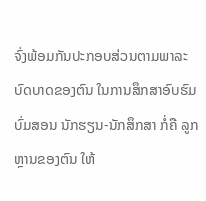ຈົ່ງພ້ອມກັນປະກອບສ່ວນຕາມພາລະບົດບາດຂອງຕົນ ໃນການສຶກສາອົບຮົມບົ່ມສອນ ນັກຮຽນ-ນັກສຶກສາ ກໍ່ຄື ລູກຫຼານຂອງຕົນ ໃຫ້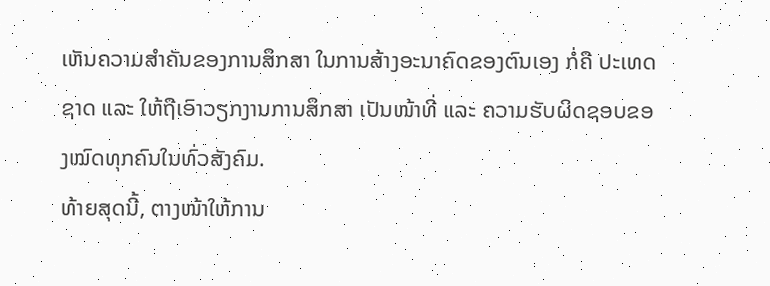ເຫັນຄວາມສຳຄັນຂອງການສຶກສາ ໃນການສ້າງອະນາຄົດຂອງຕົນເອງ ກໍ່ຄື ປະເທດຊາດ ແລະ ໃຫ້ຖືເອົາວຽກງານການສຶກສາ ເປັນໜ້າທີ່ ແລະ ຄວາມຮັບຜິດຊອບຂອງໝົດທຸກຄົນໃນທົ່ວສັງຄົມ.
ທ້າຍສຸດນີ້, ຕາງໜ້າໃຫ້ການ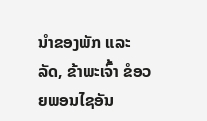ນໍາຂອງພັກ ແລະ ລັດ, ຂ້າພະເຈົ້າ ຂໍອວຍພອນໄຊອັນ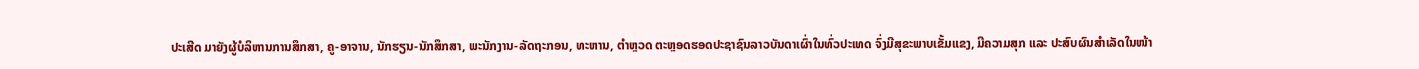ປະເສີດ ມາຍັງຜູ້ບໍລິຫານການສຶກສາ, ຄູ-ອາຈານ, ນັກຮຽນ-ນັກສຶກສາ, ພະນັກງານ-ລັດຖະກອນ, ທະຫານ, ຕຳຫຼວດ ຕະຫຼອດຮອດປະຊາຊົນລາວບັນດາເຜົ່າໃນທົ່ວປະເທດ ຈົ່ງມີສຸຂະພາບເຂັ້ມແຂງ, ມີຄວາມສຸກ ແລະ ປະສົບຜົນສຳເລັດໃນໜ້າ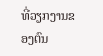ທີ່ວຽກງານຂອງຕົນ